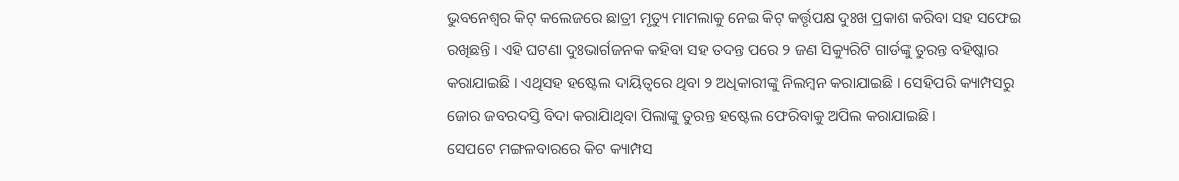ଭୁବନେଶ୍ୱର କିଟ୍ କଲେଜରେ ଛାତ୍ରୀ ମୃତ୍ୟୁ ମାମଲାକୁ ନେଇ କିଟ୍ କର୍ତ୍ତୃପକ୍ଷ ଦୁଃଖ ପ୍ରକାଶ କରିବା ସହ ସଫେଇ ରଖିଛନ୍ତି । ଏହି ଘଟଣା ଦୁଃଭାର୍ଗଜନକ କହିବା ସହ ତଦନ୍ତ ପରେ ୨ ଜଣ ସିକ୍ୟୁରିଟି ଗାର୍ଡଙ୍କୁ ତୁରନ୍ତ ବହିଷ୍କାର କରାଯାଇଛି । ଏଥିସହ ହଷ୍ଟେଲ ଦାୟିତ୍ୱରେ ଥିବା ୨ ଅଧିକାରୀଙ୍କୁ ନିଲମ୍ବନ କରାଯାଇଛି । ସେହିପରି କ୍ୟାମ୍ପସରୁ ଜୋର ଜବରଦସ୍ତି ବିଦା କରାଯାିଥିବା ପିଲାଙ୍କୁ ତୁରନ୍ତ ହଷ୍ଟେଲ ଫେରିବାକୁ ଅପିଲ କରାଯାଇଛି ।
ସେପଟେ ମଙ୍ଗଳବାରରେ କିଟ କ୍ୟାମ୍ପସ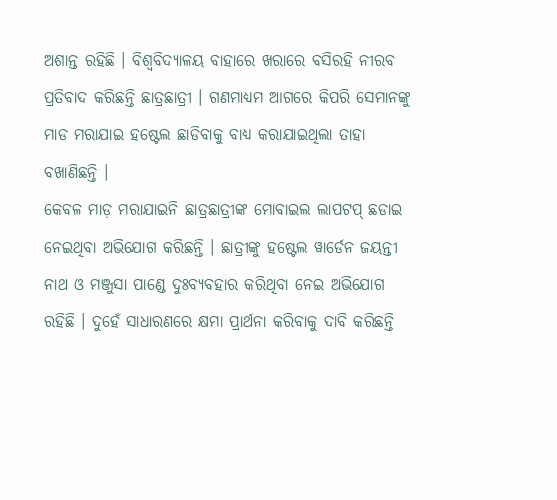ଅଶାନ୍ତ ରହିଛି । ବିଶ୍ୱବିଦ୍ୟାଳୟ ବାହାରେ ଖରାରେ ବସିରହି ନୀରବ ପ୍ରତିବାଦ କରିଛନ୍ତି ଛାତ୍ରଛାତ୍ରୀ । ଗଣମାଧ୍ୟମ ଆଗରେ କିପରି ସେମାନଙ୍କୁ ମାଡ ମରାଯାଇ ହଷ୍ଟେଲ ଛାଡିବାକୁ ବାଧ୍ୟ କରାଯାଇଥିଲା ତାହା ବଖାଣିଛନ୍ତି ।
କେବଳ ମାଡ଼ ମରାଯାଇନି ଛାତ୍ରଛାତ୍ରୀଙ୍କ ମୋବାଇଲ ଲାପଟପ୍ ଛଡାଇ ନେଇଥିବା ଅଭିଯୋଗ କରିଛନ୍ତି । ଛାତ୍ରୀଙ୍କୁ ହଷ୍ଟେଲ ୱାର୍ଡେନ ଜୟନ୍ତୀ ନାଥ ଓ ମଞ୍ଜୁସା ପାଣ୍ଡେ ଦୁଃବ୍ୟବହାର କରିଥିବା ନେଇ ଅଭିଯୋଗ ରହିଛି । ଦୁହେଁ ସାଧାରଣରେ କ୍ଷମା ପ୍ରାର୍ଥନା କରିବାକୁ ଦାବି କରିଛନ୍ତି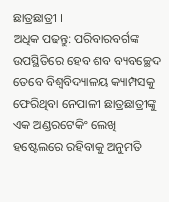ଛାତ୍ରଛାତ୍ରୀ ।
ଅଧିକ ପଢନ୍ତୁ: ପରିବାରବର୍ଗଙ୍କ ଉପସ୍ଥିତିରେ ହେବ ଶବ ବ୍ୟବଚ୍ଛେଦ
ତେବେ ବିଶ୍ୱବିଦ୍ୟାଳୟ କ୍ୟାମ୍ପସକୁ ଫେରିଥିବା ନେପାଳୀ ଛାତ୍ରଛାତ୍ରୀଙ୍କୁ ଏକ ଅଣ୍ଡରଟେକିଂ ଲେଖି ହଷ୍ଟେଲରେ ରହିବାକୁ ଅନୁମତି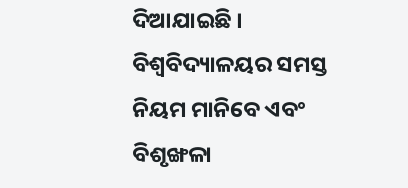ଦିଆଯାଇଛି । ବିଶ୍ୱବିଦ୍ୟାଳୟର ସମସ୍ତ ନିୟମ ମାନିବେ ଏବଂ ବିଶୃଙ୍ଖଳା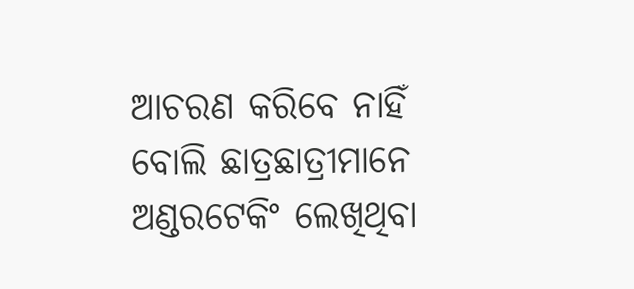ଆଚରଣ କରିବେ ନାହିଁ ବୋଲି ଛାତ୍ରଛାତ୍ରୀମାନେ ଅଣ୍ଡରଟେକିଂ ଲେଖିଥିବା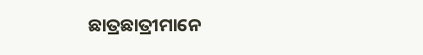ଛାତ୍ରଛାତ୍ରୀମାନେ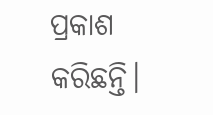ପ୍ରକାଶ କରିଛନ୍ତି।